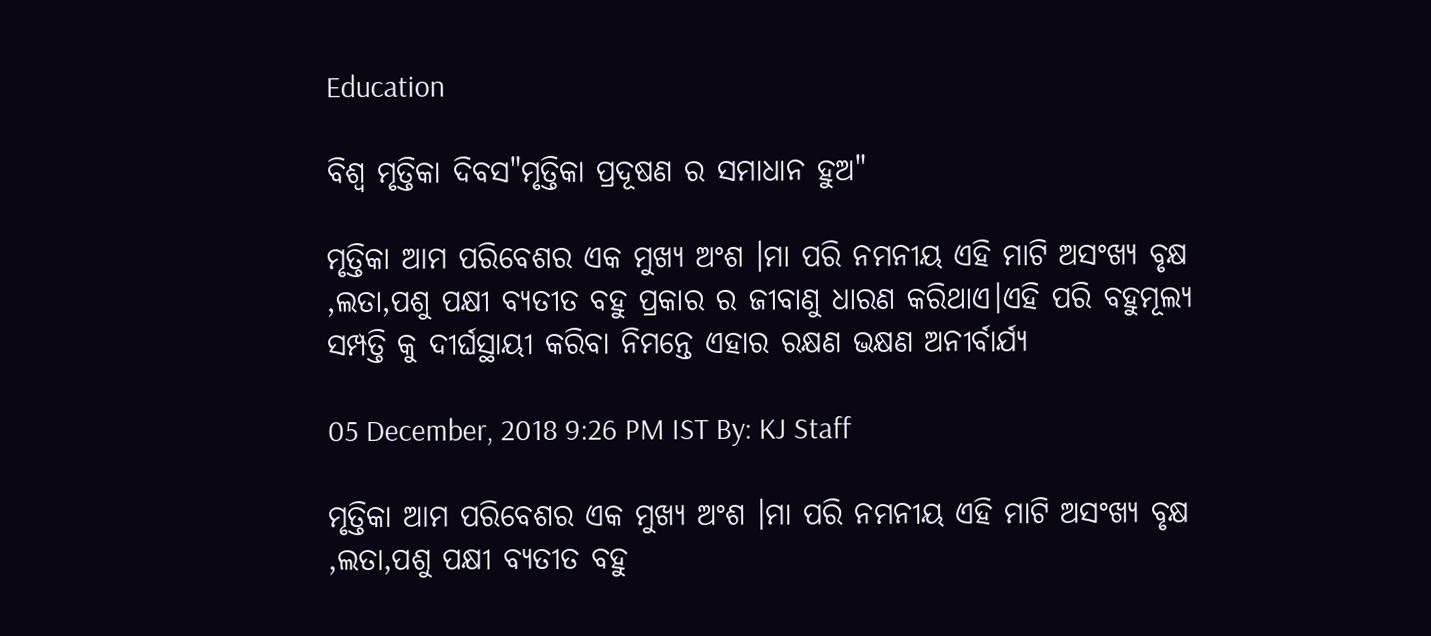Education

ବିଶ୍ଵ ମୃତ୍ତିକା ଦିବସ"ମୃତ୍ତିକା ପ୍ରଦୂଷଣ ର ସମାଧାନ ହୁଅ"

ମୃତ୍ତିକା ଆମ ପରିବେଶର ଏକ ମୁଖ୍ୟ ଅଂଶ ।ମା ପରି ନମନୀୟ ଏହି ମାଟି ଅସଂଖ୍ୟ ବୃକ୍ଷ ,ଲତା,ପଶୁ ପକ୍ଷୀ ବ୍ୟତୀତ ବହୁ ପ୍ରକାର ର ଜୀବାଣୁ ଧାରଣ କରିଥାଏ।ଏହି ପରି ବହୁମୂଲ୍ୟ ସମ୍ପତ୍ତି କୁ ଦୀର୍ଘସ୍ଥାୟୀ କରିବା ନିମନ୍ତେ ଏହାର ରକ୍ଷଣ ଭକ୍ଷଣ ଅନୀର୍ବାର୍ଯ୍ୟ

05 December, 2018 9:26 PM IST By: KJ Staff

ମୃତ୍ତିକା ଆମ ପରିବେଶର ଏକ ମୁଖ୍ୟ ଅଂଶ ।ମା ପରି ନମନୀୟ ଏହି ମାଟି ଅସଂଖ୍ୟ ବୃକ୍ଷ ,ଲତା,ପଶୁ ପକ୍ଷୀ ବ୍ୟତୀତ ବହୁ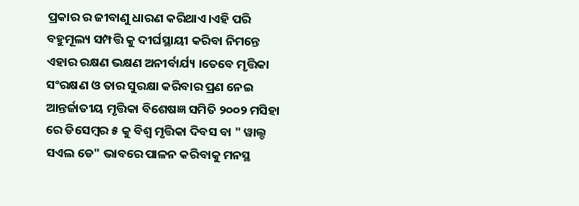ପ୍ରକାର ର ଜୀବାଣୁ ଧାରଣ କରିଥାଏ।ଏହି ପରି ବହୁମୂଲ୍ୟ ସମ୍ପତ୍ତି କୁ ଦୀର୍ଘସ୍ଥାୟୀ କରିବା ନିମନ୍ତେ ଏହାର ରକ୍ଷଣ ଭକ୍ଷଣ ଅନୀର୍ବାର୍ଯ୍ୟ ।ତେବେ ମୃତ୍ତିକା ସଂରକ୍ଷଣ ଓ ତାର ସୁରକ୍ଷା କରିବାର ପ୍ରଣ ନେଇ ଆନ୍ତର୍ଜାତୀୟ ମୃତ୍ତିକା ବିଶେଷଜ୍ଞ ସମିତି ୨୦୦୨ ମସିହା ରେ ଡିସେମ୍ବର ୫ କୁ ବିଶ୍ଵ ମୃତ୍ତିକା ଦିବସ ବା " ୱାଲ୍ଡ ସଏଲ ଡେ" ଭାବରେ ପାଳନ କରିବାକୁ ମନସ୍ଥ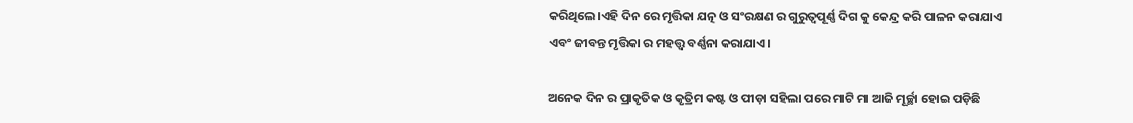କରିଥିଲେ।ଏହି ଦିନ ରେ ମୃତ୍ତିକା ଯତ୍ନ ଓ ସଂରକ୍ଷଣ ର ଗୁରୁତ୍ୱପୂର୍ଣ୍ଣ ଦିଗ କୁ କେନ୍ଦ୍ର କରି ପାଳନ କରାଯାଏ ଏବଂ ଜୀବନ୍ତ ମୃତ୍ତିକା ର ମହତ୍ତ୍ଵ ବର୍ଣ୍ଣନା କରାଯାଏ।

ଅନେକ ଦିନ ର ପ୍ରାକୃତିକ ଓ କୃତ୍ରିମ କଷ୍ଟ ଓ ପୀଡ଼ା ସହିଲା ପରେ ମାଟି ମା ଆଜି ମୂର୍ଚ୍ଛା ହୋଇ ପଡ଼ିଛି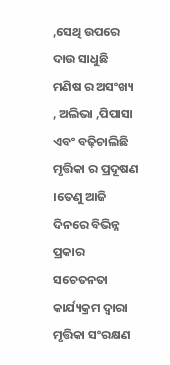,ସେଥି ଉପରେ ଦାଉ ସାଧୁଛି ମଣିଷ ର ଅସଂଖ୍ୟ , ଅଲିଭା ,ପିପାସା ଏବଂ ବଢ଼ିଚାଲିଛି ମୃତ୍ତିକା ର ପ୍ରଦୂଷଣ ।ତେଣୁ ଆଜି ଦିନରେ ବିଭିନ୍ନ ପ୍ରକାର ସଚେତନତା କାର୍ଯ୍ୟକ୍ରମ ଦ୍ବାରା ମୃତ୍ତିକା ସଂରକ୍ଷଣ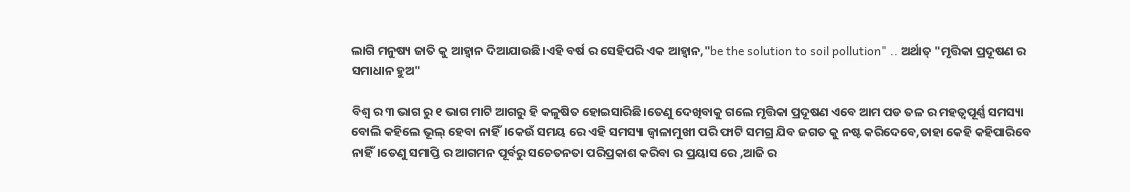ଲାଗି ମନୁଷ୍ୟ ଜାତି କୁ ଆହ୍ବାନ ଦିଆଯାଉଛି।ଏହି ବର୍ଷ ର ସେହିପରି ଏକ ଆହ୍ବାନ,"be the solution to soil pollution" .. ଅର୍ଥାତ୍ "ମୃତ୍ତିକା ପ୍ରଦୂଷଣ ର ସମାଧାନ ହୁଅ"

ବିଶ୍ଵ ର ୩ ଭାଗ ରୁ ୧ ଭାଗ ମାଟି ଆଗରୁ ହି କଳୁଷିତ ହୋଇସାରିଛି।ତେଣୁ ଦେଖିବାକୁ ଗଲେ ମୃତ୍ତିକା ପ୍ରଦୂଷଣ ଏବେ ଆମ ପଡ ତଳ ର ମହତ୍ୱପୂର୍ଣ୍ଣ ସମସ୍ୟା ବୋଲି କହିଲେ ଭୂଲ୍ ହେବା ନାହିଁ।କେଉଁ ସମୟ ରେ ଏହି ସମସ୍ୟା ଜ୍ୱାଳାମୁଖୀ ପରି ଫାଟି ସମଗ୍ର ଯିବ ଜଗତ କୁ ନଷ୍ଟ କରିଦେବେ,ତାହା କେହି କହିପାରିବେ ନାହିଁ।ତେଣୁ ସମାପ୍ତି ର ଆଗମନ ପୂର୍ବରୁ ସଚେତନତା ପରିପ୍ରକାଶ କରିବା ର ପ୍ରୟାସ ରେ ,ଆଜି ର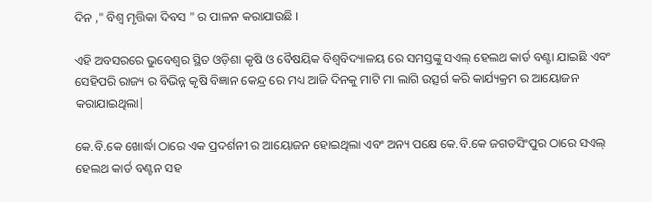ଦିନ ," ବିଶ୍ଵ ମୃତ୍ତିକା ଦିବସ " ର ପାଳନ କରାଯାଉଛି ।

ଏହି ଅବସରରେ ଭୁବେଶ୍ବର ସ୍ଥିତ ଓଡ଼ିଶା କୃଷି ଓ ବୈଷୟିକ ବିଶ୍ଵବିଦ୍ୟାଳୟ ରେ ସମସ୍ତଙ୍କୁ ସଏଲ୍ ହେଲଥ କାର୍ଡ ବଣ୍ଟା ଯାଇଛି ଏବଂ ସେହିପରି ରାଜ୍ୟ ର ବିଭିନ୍ନ କୃଷି ବିଜ୍ଞାନ କେନ୍ଦ୍ର ରେ ମଧ୍ୟ ଆଜି ଦିନକୁ ମାଟି ମା ଲାଗି ଉତ୍ସର୍ଗ କରି କାର୍ଯ୍ୟକ୍ରମ ର ଆୟୋଜନ କରାଯାଇଥିଲା|

କେ.ବି.କେ ଖୋର୍ଦ୍ଧା ଠାରେ ଏକ ପ୍ରଦର୍ଶନୀ ର ଆୟୋଜନ ହୋଇଥିଲା ଏବଂ ଅନ୍ୟ ପକ୍ଷେ କେ.ବି.କେ ଜଗତସିଂପୁର ଠାରେ ସଏଲ୍ ହେଲଥ କାର୍ଡ ବଣ୍ଟନ ସହ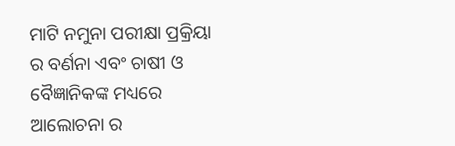ମାଟି ନମୁନା ପରୀକ୍ଷା ପ୍ରକ୍ରିୟା ର ବର୍ଣନା ଏବଂ ଚାଷୀ ଓ ବୈଜ୍ଞାନିକଙ୍କ ମଧ୍ୟରେ ଆଲୋଚନା ର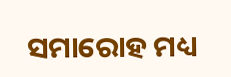ସମାରୋହ ମଧ୍ୟ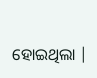ହୋଇଥିଲା |